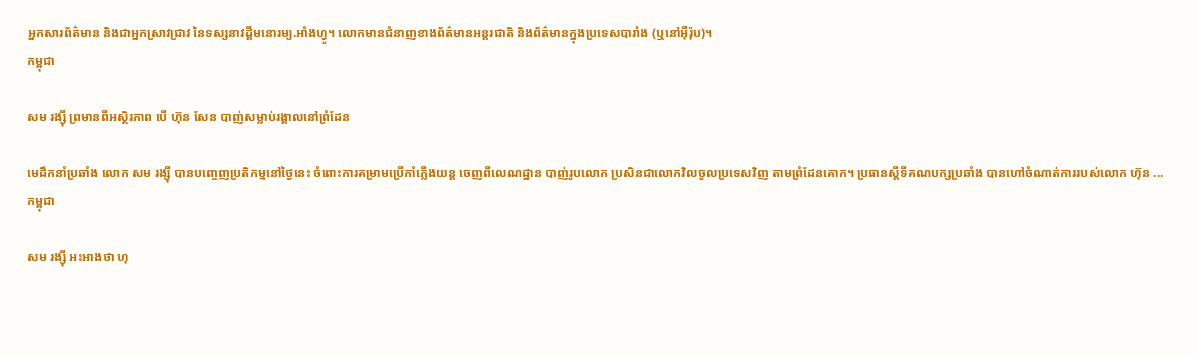អ្នកសារព័ត៌មាន និងជាអ្នកស្រាវជ្រាវ នៃទស្សនាវដ្ដីមនោរម្យ.អាំងហ្វូ។ លោកមានជំនាញខាងព័ត៌មានអន្តរជាតិ និងព័ត៌មានក្នុងប្រទេសបារាំង (ឬនៅអ៊ឺរ៉ុប)។
កម្ពុជា

សម រង្ស៊ី ព្រមានពីអស្ថិរភាព បើ ហ៊ុន សែន បាញ់សម្លាប់រង្គាលនៅព្រំដែន

មេដឹកនាំប្រឆាំង លោក សម រង្ស៊ី បានបញ្ចេញប្រតិកម្មនៅថ្ងៃនេះ ចំពោះការគម្រាមប្រើកាំភ្លើងយន្ដ ចេញពីលេណដ្ឋាន បាញ់រូបលោក ប្រសិនជាលោកវិលចូលប្រទេសវិញ តាមព្រំដែនគោក។ ប្រធានស្ដីទីគណបក្សប្រឆាំង បានហៅចំណាត់ការរបស់លោក ហ៊ុន ...
កម្ពុជា

សម រង្ស៊ី អះអាងថា ហុ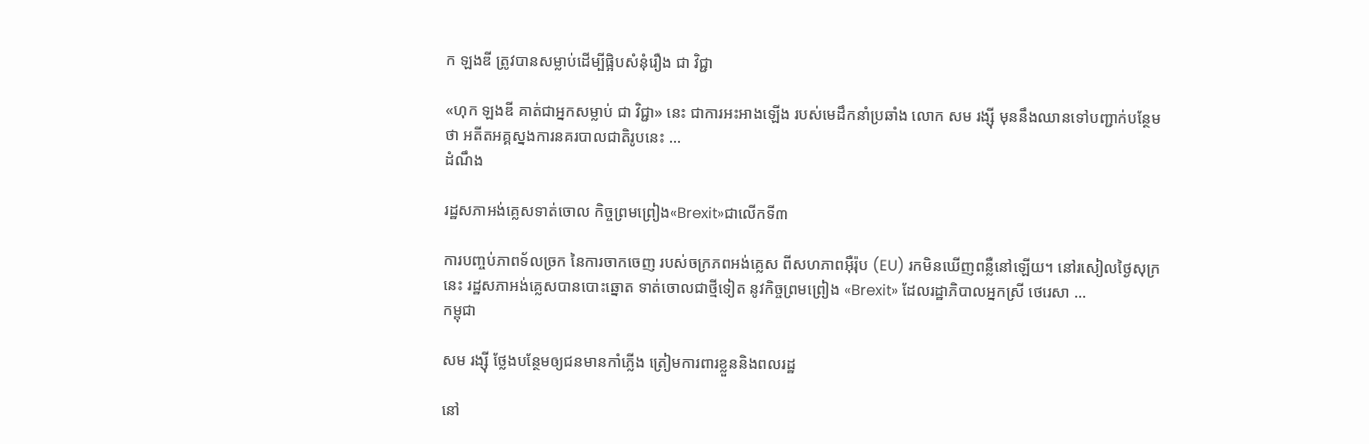ក ឡងឌី ត្រូវបានសម្លាប់ដើម្បីផ្អិបសំនុំរឿង ជា វិជ្ជា

«ហុក ឡងឌី គាត់ជាអ្នកសម្លាប់ ជា វិជ្ជា» នេះ ជាការអះអាងឡើង របស់មេដឹកនាំប្រឆាំង លោក សម រង្ស៊ី មុននឹងឈានទៅបញ្ជាក់បន្ថែមថា អតីតអគ្គស្នងការនគរបាលជាតិរូបនេះ ...
ដំណឹង

រដ្ឋសភាអង់គ្លេសទាត់ចោល កិច្ចព្រមព្រៀង«Brexit»ជាលើកទី៣

ការបញ្ចប់ភាពទ័លច្រក នៃការចាកចេញ របស់ចក្រភពអង់គ្លេស ពីសហភាពអ៊ឺរ៉ុប (EU) រកមិនឃើញពន្លឺនៅឡើយ។ នៅរសៀលថ្ងៃសុក្រនេះ រដ្ឋសភាអង់គ្លេសបានបោះឆ្នោត ទាត់ចោលជាថ្មីទៀត នូវកិច្ចព្រមព្រៀង «Brexit» ដែលរដ្ឋាភិបាលអ្នកស្រី ថេរេសា ...
កម្ពុជា

សម រង្ស៊ី ថ្លែងបន្ថែមឲ្យជនមានកាំភ្លើង ត្រៀមការពារខ្លួននិងពលរដ្ឋ

នៅ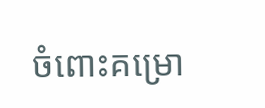ចំពោះគម្រោ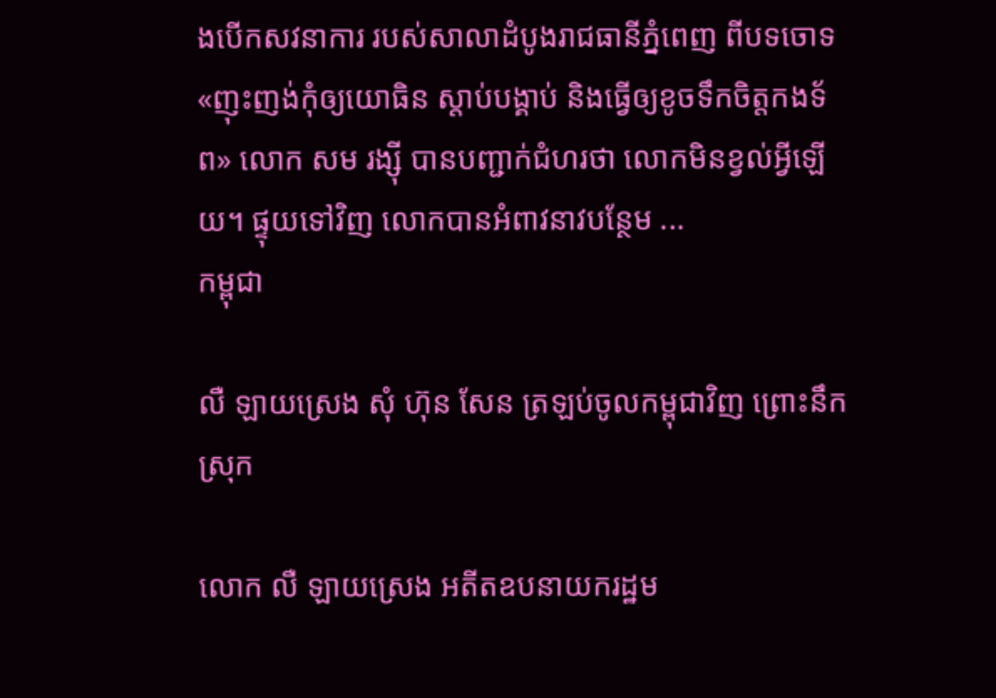ងបើកសវនាការ របស់សាលាដំបូងរាជធានីភ្នំពេញ ពីបទចោទ «ញុះញង់កុំឲ្យយោធិន ស្តាប់បង្គាប់ និងធ្វើឲ្យខូចទឹកចិត្តកងទ័ព» លោក សម រង្ស៊ី បានបញ្ជាក់ជំហរថា លោកមិនខ្វល់អ្វីឡើយ។ ផ្ទុយទៅវិញ លោកបានអំពាវនាវបន្ថែម ...
កម្ពុជា

លឺ ឡាយស្រេង សុំ ហ៊ុន សែន ត្រឡប់ចូលកម្ពុជាវិញ ព្រោះនឹកស្រុក

លោក លឺ ឡាយស្រេង អតីតឧបនាយករដ្ឋម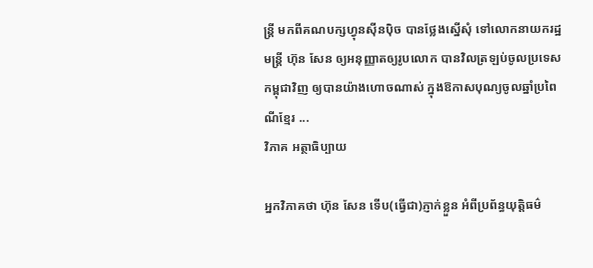ន្ត្រី មកពីគណបក្សហ្វុនស៊ីនប៉ិច បានថ្លែងស្នើសុំ ទៅលោកនាយករដ្ឋមន្ត្រី ហ៊ុន សែន ឲ្យអនុញ្ញាតឲ្យរូបលោក បានវិលត្រឡប់ចូលប្រទេសកម្ពុជាវិញ ឲ្យបានយ៉ាងហោចណាស់ ក្នុងឱកាសបុណ្យចូលឆ្នាំប្រពៃណីខ្មែរ ...
វិភាគ អត្ថាធិប្បាយ

អ្នកវិភាគថា ហ៊ុន សែន ទើប(ធ្វើជា)ភ្ញាក់ខ្លួន អំពីប្រព័ន្ធយុត្តិធម៌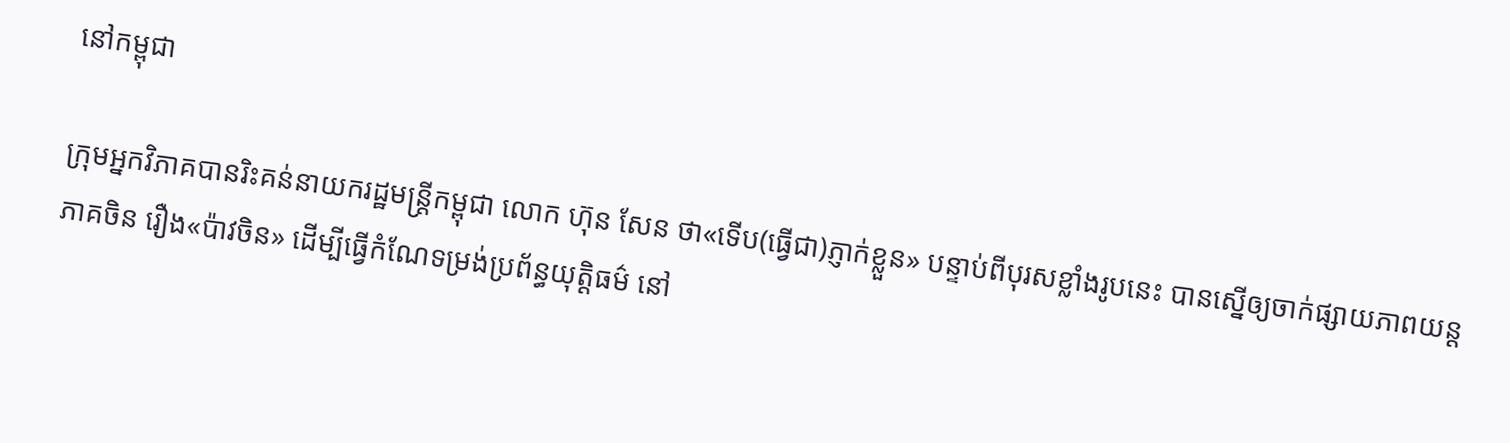នៅកម្ពុជា

ក្រុមអ្នកវិភាគបានរិះគន់នាយករដ្ឋមន្ត្រីកម្ពុជា លោក ហ៊ុន សែន ថា«ទើប(ធ្វើជា)ភ្ញាក់ខ្លួន» បន្ទាប់ពីបុរសខ្លាំងរូបនេះ បានស្នើឲ្យចាក់ផ្សាយភាពយន្ដភាគចិន រឿង«ប៉ាវចិន» ដើម្បីធ្វើកំណែទម្រង់ប្រព័ន្ធយុត្តិធម៌ នៅ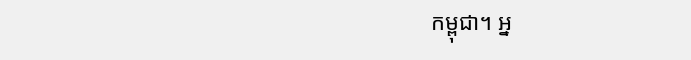កម្ពុជា។ អ្ន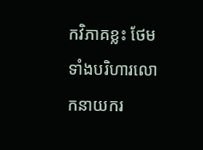កវិភាគខ្លះ ថែមទាំងបរិហារលោកនាយករ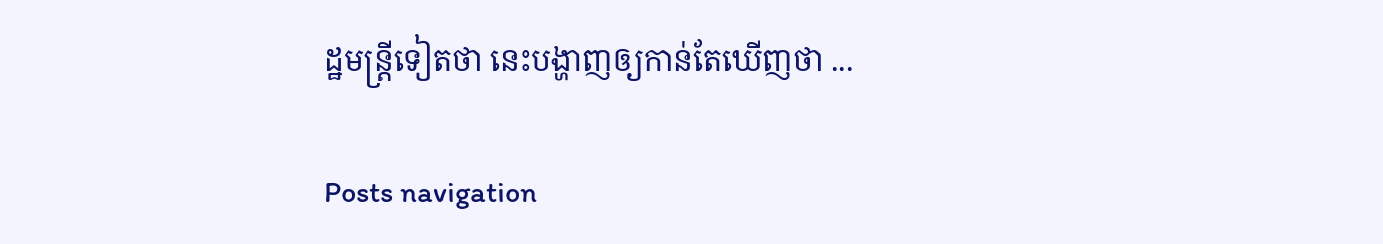ដ្ឋមន្ត្រីទៀតថា នេះបង្ហាញឲ្យកាន់តែឃើញថា ...

Posts navigation